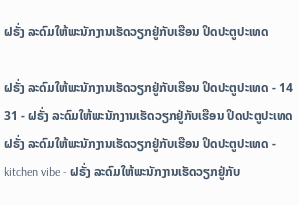ຝຣັ່ງ ລະດົມໃຫ້ພະນັກງານເຮັດວຽກຢູ່ກັບເຮືອນ ປິດປະຕູປະເທດ

ຝຣັ່ງ ລະດົມໃຫ້ພະນັກງານເຮັດວຽກຢູ່ກັບເຮືອນ ປິດປະຕູປະເທດ - 14 31 - ຝຣັ່ງ ລະດົມໃຫ້ພະນັກງານເຮັດວຽກຢູ່ກັບເຮືອນ ປິດປະຕູປະເທດ
ຝຣັ່ງ ລະດົມໃຫ້ພະນັກງານເຮັດວຽກຢູ່ກັບເຮືອນ ປິດປະຕູປະເທດ - kitchen vibe - ຝຣັ່ງ ລະດົມໃຫ້ພະນັກງານເຮັດວຽກຢູ່ກັບ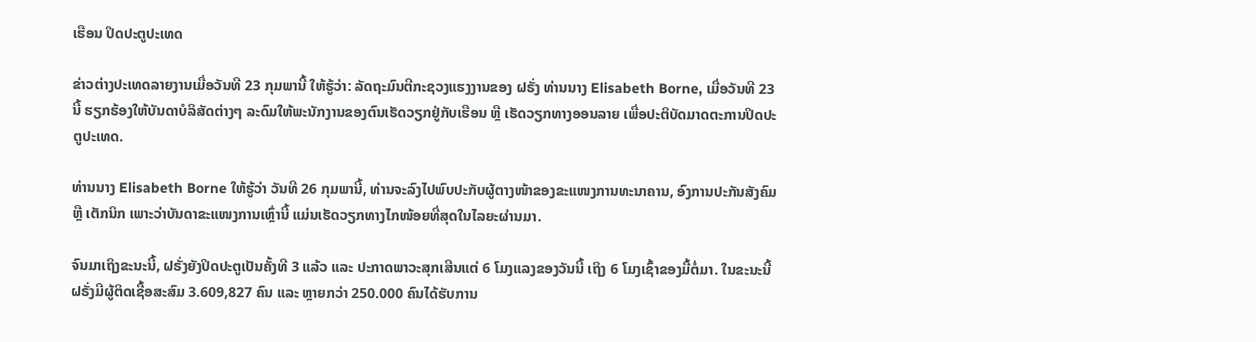ເຮືອນ ປິດປະຕູປະເທດ

ຂ່າວຕ່າງປະເທດລາຍງານເມື່ອວັນທີ 23 ກຸມພານີ້ ໃຫ້ຮູ້ວ່າ: ລັດຖະມົນຕີກະຊວງແຮງງານຂອງ ຝຣັ່ງ ທ່ານນາງ Elisabeth Borne, ເມື່ອວັນທີ 23 ນີ້ ຮຽກຮ້ອງໃຫ້ບັນດາບໍລິສັດຕ່າງໆ ລະດົມໃຫ້ພະນັກງານຂອງຕົນເຮັດວຽກຢູ່ກັບເຮືອນ ຫຼື ເຮັດວຽກທາງອອນລາຍ ເພື່ອປະຕິບັດມາດຕະການປິດປະຕູປະເທດ.

ທ່ານນາງ Elisabeth Borne ໃຫ້ຮູ້ວ່າ ວັນທີ 26 ກຸມພານີ້, ທ່ານຈະລົງໄປພົບປະກັບຜູ້ຕາງໜ້າຂອງຂະແໜງການທະນາຄານ, ອົງການປະກັນສັງຄົມ ຫຼື ເຕັກນິກ ເພາະວ່າບັນດາຂະແໜງການເຫຼົ່ານີ້ ແມ່ນເຮັດວຽກທາງໄກໜ້ອຍທີ່ສຸດໃນໄລຍະຜ່ານມາ.

ຈົນມາເຖິງຂະນະນີ້, ຝຣັ່ງຍັງປິດປະຕູເປັນຄັ້ງທີ 3 ແລ້ວ ແລະ ປະກາດພາວະສຸກເສີນແຕ່ 6 ໂມງແລງຂອງວັນນີ້ ເຖິງ 6 ໂມງເຊົ້າຂອງມື້ຕໍ່ມາ. ໃນຂະນະນີ້ ຝຣັ່ງມີຜູ້ຕິດເຊື້ອສະສົມ 3.609,827 ຄົນ ແລະ ຫຼາຍກວ່າ 250.000 ຄົນໄດ້ຮັບການ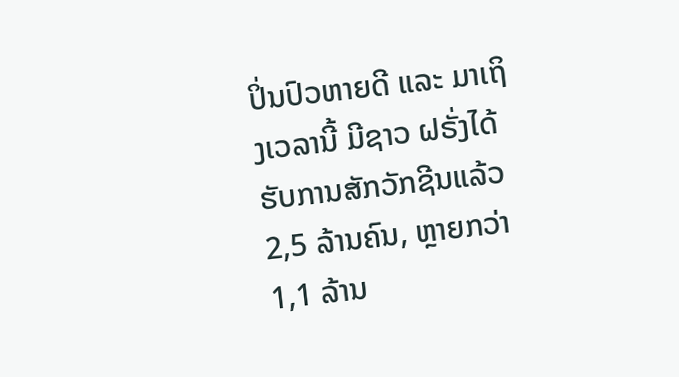ປິ່ນປົວຫາຍດີ ແລະ ມາເຖິງເວລານີ້ ມີຊາວ ຝຣັ່ງໄດ້ຮັບການສັກວັກຊີນແລ້ວ 2,5 ລ້ານຄົນ, ຫຼາຍກວ່າ 1,1 ລ້ານ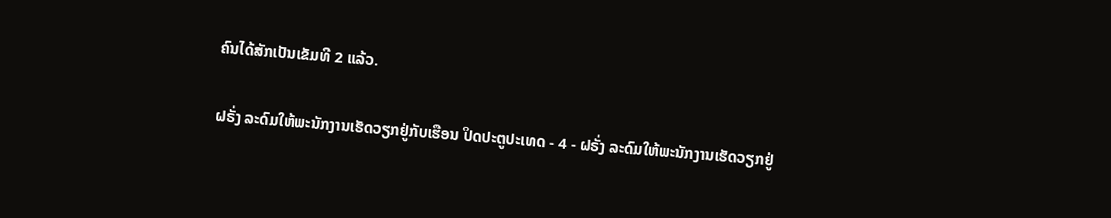ຄົນໄດ້ສັກເປັນເຂັມທີ 2 ແລ້ວ.

ຝຣັ່ງ ລະດົມໃຫ້ພະນັກງານເຮັດວຽກຢູ່ກັບເຮືອນ ປິດປະຕູປະເທດ - 4 - ຝຣັ່ງ ລະດົມໃຫ້ພະນັກງານເຮັດວຽກຢູ່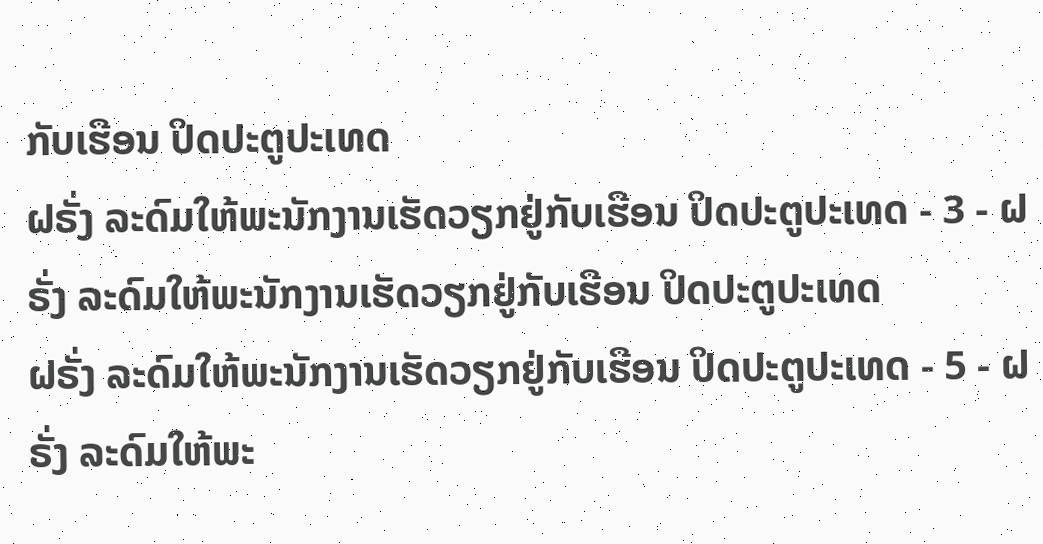ກັບເຮືອນ ປິດປະຕູປະເທດ
ຝຣັ່ງ ລະດົມໃຫ້ພະນັກງານເຮັດວຽກຢູ່ກັບເຮືອນ ປິດປະຕູປະເທດ - 3 - ຝຣັ່ງ ລະດົມໃຫ້ພະນັກງານເຮັດວຽກຢູ່ກັບເຮືອນ ປິດປະຕູປະເທດ
ຝຣັ່ງ ລະດົມໃຫ້ພະນັກງານເຮັດວຽກຢູ່ກັບເຮືອນ ປິດປະຕູປະເທດ - 5 - ຝຣັ່ງ ລະດົມໃຫ້ພະ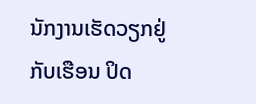ນັກງານເຮັດວຽກຢູ່ກັບເຮືອນ ປິດ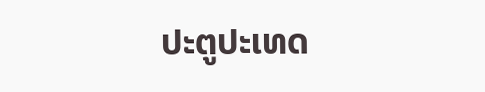ປະຕູປະເທດ